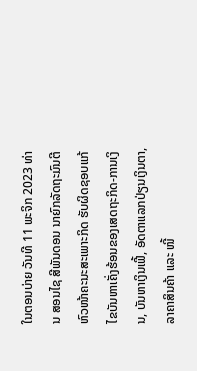ໃນຕອນບ່າຍ ວັນທີ 11 ພະຈິກ 2023 ທ່ານ ສອນໄຊ ສີພັນດອນ ນາຍົກລັດຖະມົນຕີ ຫົວໜ້າຄະນະສະເພາະກິດ ຮັບຜິດຊອບແກ້ໄຂບັນຫາເຄັ່ງຮ້ອນຂອງເສດຖະກິດ-ການເງິນ, ບັນຫາເງິນເຟີ້, ອັດຕາແລກປ່ຽນເງິນຕາ, ລາຄາສິນຄ້າ ແລະ ໜີ້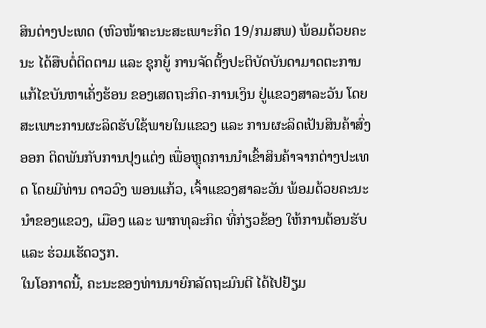ສິນຕ່າງປະເທດ (ຫົວໜ້າຄະນະສະເພາະກິດ 19/ກມສພ) ພ້ອມດ້ວຍຄະນະ ໄດ້ສືບຕໍ່ຕິດຕາມ ແລະ ຊຸກຍູ້ ການຈັດຕັ້ງປະຕິບັດບັນດາມາດຕະການແກ້ໄຂບັນຫາເຄັ່ງຮ້ອນ ຂອງເສດຖະກິດ-ການເງິນ ຢູ່ແຂວງສາລະວັນ ໂດຍສະເພາະການຜະລິດຮັບໃຊ້ພາຍໃນແຂວງ ແລະ ການຜະລິດເປັນສິນຄ້າສົ່ງອອກ ຕິດພັນກັບການປຸງແຕ່ງ ເພື່ອຫຼຸດການນຳເຂົ້າສິນຄ້າຈາກຕ່າງປະເທດ ໂດຍມີທ່ານ ດາວວົງ ພອນແກ້ວ, ເຈົ້າແຂວງສາລະວັນ ພ້ອມດ້ວຍຄະນະນຳຂອງແຂວງ, ເມືອງ ແລະ ພາກທຸລະກິດ ທີ່ກ່ຽວຂ້ອງ ໃຫ້ການຕ້ອນຮັບ ແລະ ຮ່ວມເຮັດວຽກ.
ໃນໂອກາດນີ້, ຄະນະຂອງທ່ານນາຍົກລັດຖະມົນຕີ ໄດ້ໄປຢ້ຽມ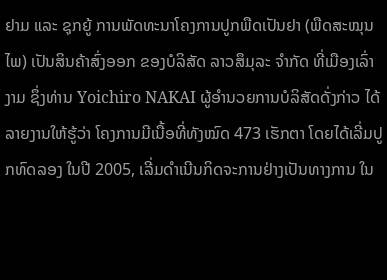ຢາມ ແລະ ຊຸກຍູ້ ການພັດທະນາໂຄງການປູກພືດເປັນຢາ (ພືດສະໝຸນໄພ) ເປັນສິນຄ້າສົ່ງອອກ ຂອງບໍລິສັດ ລາວສຶມຸລະ ຈຳກັດ ທີ່ເມືອງເລົ່າງາມ ຊຶ່ງທ່ານ Yoichiro NAKAI ຜູ້ອຳນວຍການບໍລິສັດດັ່ງກ່າວ ໄດ້ລາຍງານໃຫ້ຮູ້ວ່າ ໂຄງການມີເນື້ອທີ່ທັງໝົດ 473 ເຮັກຕາ ໂດຍໄດ້ເລີ່ມປູກທົດລອງ ໃນປີ 2005, ເລີ່ມດຳເນີນກິດຈະການຢ່າງເປັນທາງການ ໃນ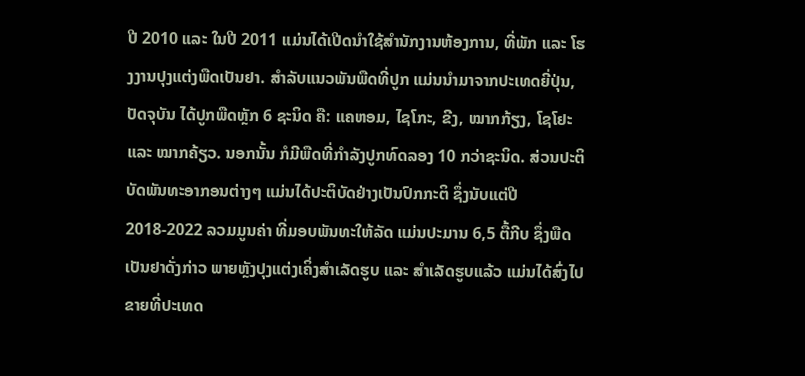ປີ 2010 ແລະ ໃນປີ 2011 ແມ່ນໄດ້ເປີດນຳໃຊ້ສຳນັກງານຫ້ອງການ, ທີ່ພັກ ແລະ ໂຮງງານປຸງແຕ່ງພືດເປັນຢາ. ສຳລັບແນວພັນພືດທີ່ປູກ ແມ່ນນຳມາຈາກປະເທດຍີ່ປຸ່ນ, ປັດຈຸບັນ ໄດ້ປູກພືດຫຼັກ 6 ຊະນິດ ຄື: ແຄຫອມ, ໄຊໂກະ, ຂີງ, ໝາກກ້ຽງ, ໂຊໂຢະ ແລະ ໝາກຄ້ຽວ. ນອກນັ້ນ ກໍມີພືດທີ່ກຳລັງປູກທົດລອງ 10 ກວ່າຊະນິດ. ສ່ວນປະຕິບັດພັນທະອາກອນຕ່າງໆ ແມ່ນໄດ້ປະຕິບັດຢ່າງເປັນປົກກະຕິ ຊຶ່ງນັບແຕ່ປີ 2018-2022 ລວມມູນຄ່າ ທີ່ມອບພັນທະໃຫ້ລັດ ແມ່ນປະມານ 6,5 ຕື້ກີບ ຊຶ່ງພືດເປັນຢາດັ່ງກ່າວ ພາຍຫຼັງປຸງແຕ່ງເຄິ່ງສຳເລັດຮູບ ແລະ ສຳເລັດຮູບແລ້ວ ແມ່ນໄດ້ສົ່ງໄປຂາຍທີ່ປະເທດ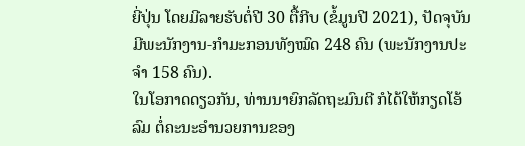ຍີ່ປຸ່ນ ໂດຍມີລາຍຮັບຕໍ່ປີ 30 ຕື້ກີບ (ຂໍ້ມູນປີ 2021), ປັດຈຸບັນ ມີພະນັກງານ-ກໍາມະກອນທັງໝົດ 248 ຄົນ (ພະນັກງານປະຈໍາ 158 ຄົນ).
ໃນໂອກາດດຽວກັນ, ທ່ານນາຍົກລັດຖະມົນຕີ ກໍໄດ້ໃຫ້ກຽດໂອ້ລົມ ຕໍ່ຄະນະອຳນວຍການຂອງ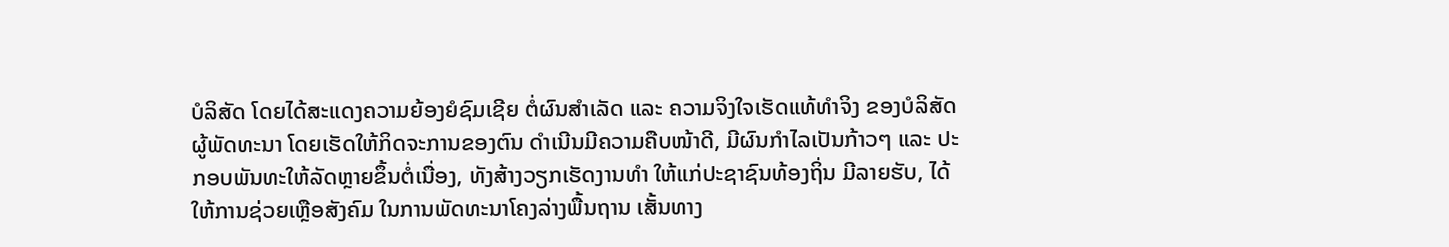ບໍລິສັດ ໂດຍໄດ້ສະແດງຄວາມຍ້ອງຍໍຊົມເຊີຍ ຕໍ່ຜົນສຳເລັດ ແລະ ຄວາມຈິງໃຈເຮັດແທ້ທຳຈິງ ຂອງບໍລິສັດຜູ້ພັດທະນາ ໂດຍເຮັດໃຫ້ກິດຈະການຂອງຕົນ ດຳເນີນມີຄວາມຄືບໜ້າດີ, ມີຜົນກຳໄລເປັນກ້າວໆ ແລະ ປະກອບພັນທະໃຫ້ລັດຫຼາຍຂຶ້ນຕໍ່ເນື່ອງ, ທັງສ້າງວຽກເຮັດງານທຳ ໃຫ້ແກ່ປະຊາຊົນທ້ອງຖິ່ນ ມີລາຍຮັບ, ໄດ້ໃຫ້ການຊ່ວຍເຫຼືອສັງຄົມ ໃນການພັດທະນາໂຄງລ່າງພື້ນຖານ ເສັ້ນທາງ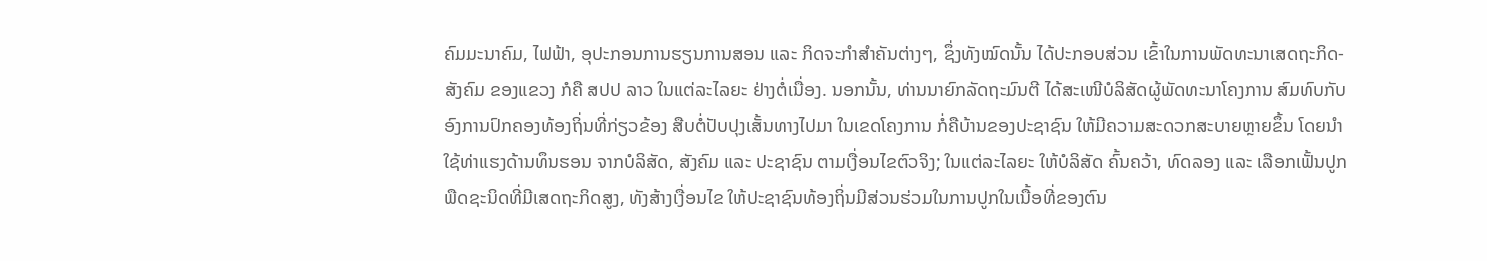ຄົມມະນາຄົມ, ໄຟຟ້າ, ອຸປະກອນການຮຽນການສອນ ແລະ ກິດຈະກຳສຳຄັນຕ່າງໆ, ຊຶ່ງທັງໝົດນັ້ນ ໄດ້ປະກອບສ່ວນ ເຂົ້າໃນການພັດທະນາເສດຖະກິດ-ສັງຄົມ ຂອງແຂວງ ກໍຄື ສປປ ລາວ ໃນແຕ່ລະໄລຍະ ຢ່າງຕໍ່ເນື່ອງ. ນອກນັ້ນ, ທ່ານນາຍົກລັດຖະມົນຕີ ໄດ້ສະເໜີບໍລິສັດຜູ້ພັດທະນາໂຄງການ ສົມທົບກັບອົງການປົກຄອງທ້ອງຖິ່ນທີ່ກ່ຽວຂ້ອງ ສືບຕໍ່ປັບປຸງເສັ້ນທາງໄປມາ ໃນເຂດໂຄງການ ກໍ່ຄືບ້ານຂອງປະຊາຊົນ ໃຫ້ມີຄວາມສະດວກສະບາຍຫຼາຍຂຶ້ນ ໂດຍນຳໃຊ້ທ່າແຮງດ້ານທຶນຮອນ ຈາກບໍລິສັດ, ສັງຄົມ ແລະ ປະຊາຊົນ ຕາມເງື່ອນໄຂຕົວຈິງ; ໃນແຕ່ລະໄລຍະ ໃຫ້ບໍລິສັດ ຄົ້ນຄວ້າ, ທົດລອງ ແລະ ເລືອກເຟັ້ນປູກພືດຊະນິດທີ່ມີເສດຖະກິດສູງ, ທັງສ້າງເງື່ອນໄຂ ໃຫ້ປະຊາຊົນທ້ອງຖິ່ນມີສ່ວນຮ່ວມໃນການປູກໃນເນື້ອທີ່ຂອງຕົນ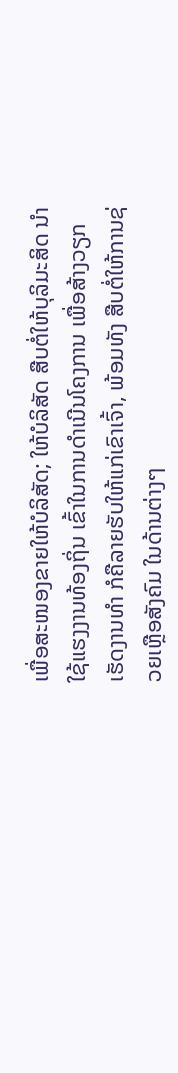ເພື່ອສະໜອງຂາຍໃຫ້ບໍລິສັດ; ໃຫ້ບໍລິສັດ ສືບຕໍ່ໃຫ້ບຸລິມະສິດ ນຳໃຊ້ແຮງງານທ້ອງຖິ່ນ ເຂົ້າໃນການດຳເນີນໂຄງການ ເພື່ອສ້າງວຽກເຮັດງານທຳ ກໍຄືລາຍຮັບໃຫ້ແກ່ເຂົາເຈົ້າ, ພ້ອມທັງ ສືບຕໍ່ໃຫ້ການຊ່ວຍເຫຼືອສັງຄົມ ໃນດ້ານຕ່າງໆ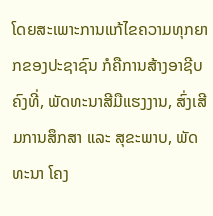ໂດຍສະເພາະການແກ້ໄຂຄວາມທຸກຍາກຂອງປະຊາຊົນ ກໍຄືການສ້າງອາຊີບຄົງທີ່, ພັດທະນາສີມືແຮງງານ, ສົ່ງເສີມການສຶກສາ ແລະ ສຸຂະພາບ, ພັດທະນາ ໂຄງ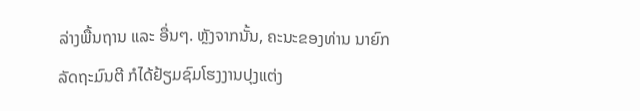ລ່າງພື້ນຖານ ແລະ ອື່ນໆ. ຫຼັງຈາກນັ້ນ, ຄະນະຂອງທ່ານ ນາຍົກລັດຖະມົນຕີ ກໍໄດ້ຢ້ຽມຊົມໂຮງງານປຸງແຕ່ງ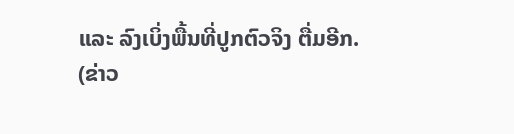ແລະ ລົງເບິ່ງພື້ນທີ່ປູກຕົວຈິງ ຕື່ມອີກ.
(ຂ່າວ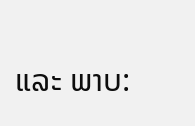ແລະ ພາບ: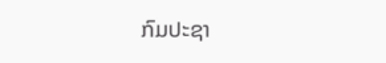ກົມປະຊາ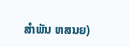ສຳພັນ ຫສນຍ)